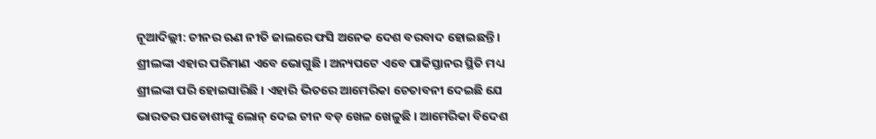ନୂଆଦିଲ୍ଲୀ: ଚୀନର ଋଣ ନୀତି ଜାଲରେ ଫସି ଅନେକ ଦେଶ ବରବାଦ ହୋଇଛନ୍ତି । ଶ୍ରୀଲଙ୍କା ଏହାର ପରିମାଣ ଏବେ ଭୋଗୁଛି । ଅନ୍ୟପଟେ ଏବେ ପାକିସ୍ତାନର ସ୍ଥିତି ମଧ୍ୟ ଶ୍ରୀଲଙ୍କା ପରି ହୋଇସାରିଛି । ଏହାରି ଭିତରେ ଆମେରିକା ଚେତାବନୀ ଦେଇଛି ଯେ ଭାରତର ପଡୋଶୀଙ୍କୁ ଲୋନ୍ ଦେଇ ଚୀନ ବଡ଼ ଖେଳ ଖେଳୁଛି । ଆମେରିକା ବିଦେଶ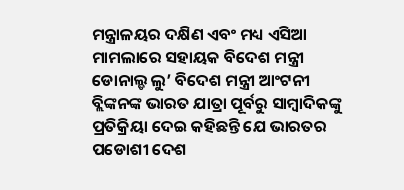ମନ୍ତ୍ରାଳୟର ଦକ୍ଷିଣ ଏବଂ ମଧ୍ୟ ଏସିଆ ମାମଲାରେ ସହାୟକ ବିଦେଶ ମନ୍ତ୍ରୀ ଡୋନାଲ୍ଡ ଲୁ’ ବିଦେଶ ମନ୍ତ୍ରୀ ଆଂଟନୀ ବ୍ଲିଙ୍କନଙ୍କ ଭାରତ ଯାତ୍ରା ପୂର୍ବରୁ ସାମ୍ୱାଦିକଙ୍କୁ ପ୍ରତିକ୍ରିୟା ଦେଇ କହିଛନ୍ତି ଯେ ଭାରତର ପଡୋଶୀ ଦେଶ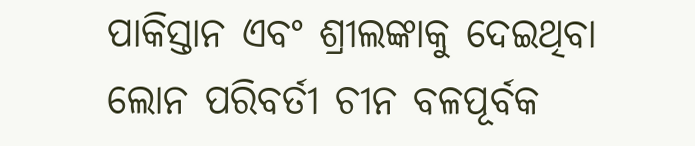ପାକିସ୍ତାନ ଏବଂ ଶ୍ରୀଲଙ୍କାକୁ ଦେଇଥିବା ଲୋନ ପରିବର୍ତୀ ଚୀନ ବଳପୂର୍ବକ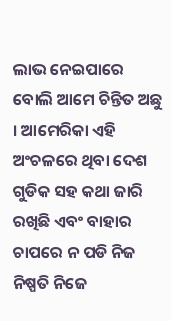ଲାଭ ନେଇପାରେ ବୋଲି ଆମେ ଚିନ୍ତିତ ଅଛୁ । ଆମେରିକା ଏହି ଅଂଚଳରେ ଥିବା ଦେଶ ଗୁଡିକ ସହ କଥା ଜାରି ରଖିଛି ଏବଂ ବାହାର ଚାପରେ ନ ପଡି ନିଜ ନିଷ୍ପତି ନିଜେ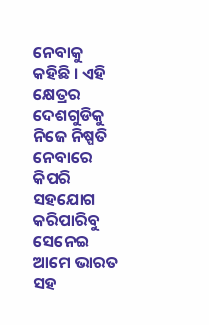ନେବାକୁ କହିଛି । ଏହି କ୍ଷେତ୍ରର ଦେଶଗୁଡିକୁ ନିଜେ ନିଷ୍ପତି ନେବାରେ କିପରି ସହଯୋଗ କରିପାରିବୁ ସେନେଇ ଆମେ ଭାରତ ସହ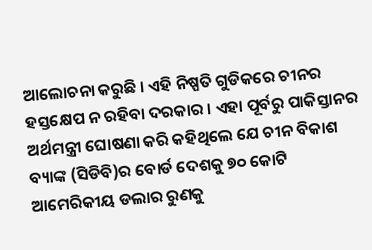ଆଲୋଚନା କରୁଛି । ଏହି ନିଷ୍ପତି ଗୁଡିକରେ ଚୀନର ହସ୍ତକ୍ଷେପ ନ ରହିବା ଦରକାର । ଏହା ପୂର୍ବରୁ ପାକିସ୍ତାନର ଅର୍ଥମନ୍ତ୍ରୀ ଘୋଷଣା କରି କହିଥିଲେ ଯେ ଚୀନ ବିକାଶ ବ୍ୟାଙ୍କ (ସିଡିବି)ର ବୋର୍ଡ ଦେଶକୁ ୭୦ କୋଟି ଆମେରିକୀୟ ଡଲାର ରୁଣକୁ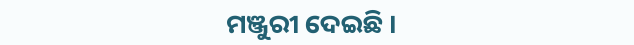ମଞ୍ଜୁରୀ ଦେଇଛି ।